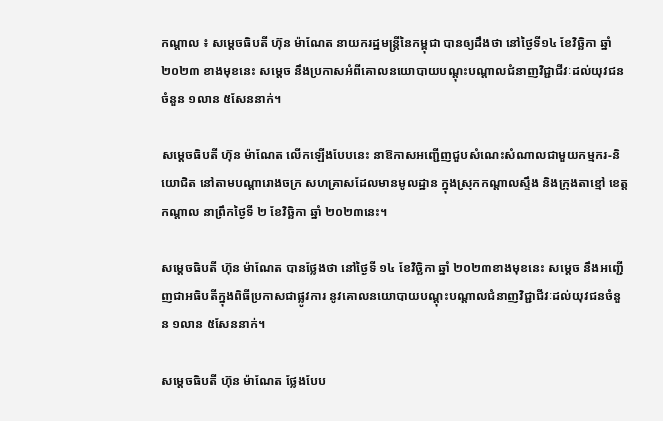កណ្ដាល ៖ សម្តេចធិបតី ហ៊ុន ម៉ាណែត នាយករដ្ឋមន្ត្រីនៃកម្ពុជា បានឲ្យដឹងថា នៅថ្ងៃទី១៤ ខែវិច្ឆិកា ឆ្នាំ ២០២៣ ខាងមុខនេះ សម្ដេច នឹងប្រកាសអំពីគោលនយោបាយបណ្ដុះបណ្ដាលជំនាញវិជ្ជាជីវៈដល់យុវជនចំនួន ១លាន ៥សែននាក់។

សម្ដេចធិបតី ហ៊ុន ម៉ាណែត លើកឡើងបែបនេះ នាឱកាសអញ្ជើញជួបសំណេះសំណាលជាមួយកម្មករ-និយោជិត នៅតាមបណ្តារោងចក្រ សហគ្រាសដែលមានមូលដ្ឋាន ក្នុងស្រុកកណ្តាលស្ទឹង និងក្រុងតាខ្មៅ ខេត្តកណ្តាល នាព្រឹកថ្ងៃទី ២ ខែវិច្ឆិកា ឆ្នាំ ២០២៣នេះ។

សម្ដេចធិបតី ហ៊ុន ម៉ាណែត បានថ្លែងថា នៅថ្ងៃទី ១៤ ខែវិច្ឆិកា ឆ្នាំ ២០២៣ខាងមុខនេះ សម្ដេច នឹងអញ្ជើញជាអធិបតីក្នុងពិធីប្រកាសជាផ្លូវការ នូវគោលនយោបាយបណ្ដុះបណ្ដាលជំនាញវិជ្ជាជីវៈដល់យុវជនចំនួន ១លាន ៥សែននាក់។

សម្ដេចធិបតី ហ៊ុន ម៉ាណែត ថ្លែងបែប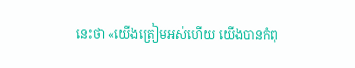នេះថា «យើងត្រៀមអស់ហើយ យើងបានកំពុ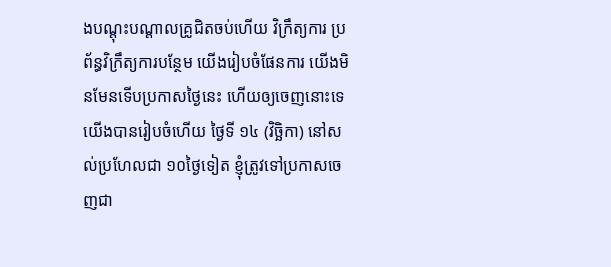ងបណ្ដុះបណ្ដាលគ្រូជិតចប់ហើយ វិក្រឹត្យការ ប្រព័ន្ធវិក្រឹត្យការបន្ថែម យើងរៀបចំផែនការ យើងមិនមែនទើបប្រកាសថ្ងៃនេះ ហើយឲ្យចេញនោះទេ យើងបានរៀបចំហើយ ថ្ងៃទី ១៤ (វិច្ឆិកា) នៅសល់ប្រហែលជា ១០ថ្ងៃទៀត ខ្ញុំត្រូវទៅប្រកាសចេញជា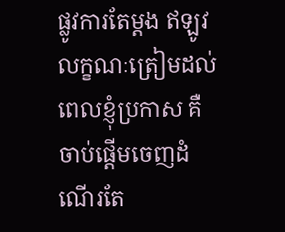ផ្លូវការតែម្ដង ឥឡូវលក្ខណៈត្រៀមដល់ពេលខ្ញុំប្រកាស គឺចាប់ផ្ដើមចេញដំណើរតែ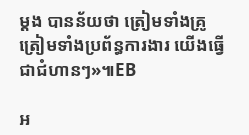ម្ដង បានន័យថា ត្រៀមទាំងគ្រូ ត្រៀមទាំងប្រព័ន្ធការងារ យើងធ្វើជាជំហានៗ»៕EB

អ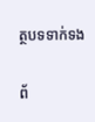ត្ថបទទាក់ទង

ព័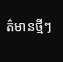ត៌មានថ្មីៗ